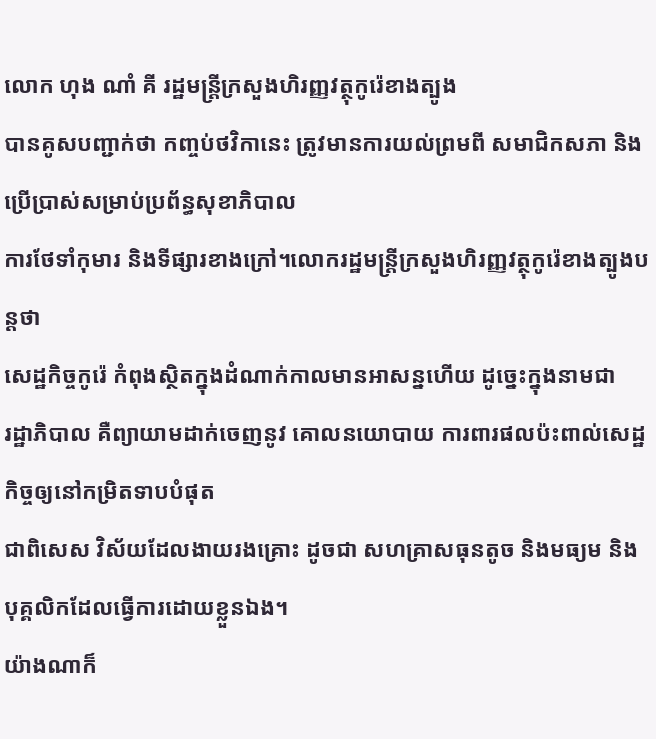លោក ហុង ណាំ គី រដ្ឋមន្ត្រីក្រសួងហិរញ្ញវត្ថុកូរ៉េខាងត្បូង
បានគូសបញ្ជាក់ថា កញ្ចប់ថវិកានេះ ត្រូវមានការយល់ព្រមពី សមាជិកសភា និងប្រើប្រាស់សម្រាប់ប្រព័ន្ធសុខាភិបាល
ការថែទាំកុមារ និងទីផ្សារខាងក្រៅ។លោករដ្ឋមន្ត្រីក្រសួងហិរញ្ញវត្ថុកូរ៉េខាងត្បូងបន្តថា
សេដ្ឋកិច្ចកូរ៉េ កំពុងស្ថិតក្នុងដំណាក់កាលមានអាសន្នហើយ ដូច្នេះក្នុងនាមជា
រដ្ឋាភិបាល គឺព្យាយាមដាក់ចេញនូវ គោលនយោបាយ ការពារផលប៉ះពាល់សេដ្ឋកិច្ចឲ្យនៅកម្រិតទាបបំផុត
ជាពិសេស វិស័យដែលងាយរងគ្រោះ ដូចជា សហគ្រាសធុនតូច និងមធ្យម និងបុគ្គលិកដែលធ្វើការដោយខ្លួនឯង។
យ៉ាងណាក៏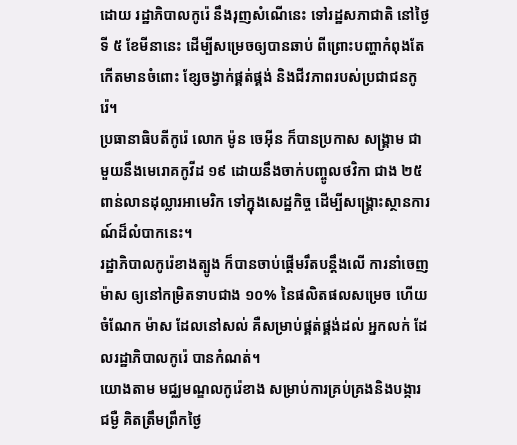ដោយ រដ្ឋាភិបាលកូរ៉េ នឹងរុញសំណើនេះ ទៅរដ្ឋសភាជាតិ នៅថ្ងៃទី ៥ ខែមីនានេះ ដើម្បីសម្រេចឲ្យបានឆាប់ ពីព្រោះបញ្ហាកំពុងតែកើតមានចំពោះ ខ្សែចង្វាក់ផ្គត់ផ្គង់ និងជីវភាពរបស់ប្រជាជនកូរ៉េ។
ប្រធានាធិបតីកូរ៉េ លោក ម៉ូន ចេអ៊ីន ក៏បានប្រកាស សង្គ្រាម ជាមួយនឹងមេរោគកូវីដ ១៩ ដោយនឹងចាក់បញ្ចូលថវិកា ជាង ២៥ពាន់លានដុល្លារអាមេរិក ទៅក្នុងសេដ្ឋកិច្ច ដើម្បីសង្គ្រោះស្ថានការណ៍ដ៏លំបាកនេះ។
រដ្ឋាភិបាលកូរ៉េខាងត្បូង ក៏បានចាប់ផ្តើមរឹតបន្តឹងលើ ការនាំចេញម៉ាស ឲ្យនៅកម្រិតទាបជាង ១០% នៃផលិតផលសម្រេច ហើយ ចំណែក ម៉ាស ដែលនៅសល់ គឺសម្រាប់ផ្គត់ផ្គង់ដល់ អ្នកលក់ ដែលរដ្ឋាភិបាលកូរ៉េ បានកំណត់។
យោងតាម មជ្ឈមណ្ឌលកូរ៉េខាង សម្រាប់ការគ្រប់គ្រងនិងបង្ការជម្ងឺ គិតត្រឹមព្រឹកថ្ងៃ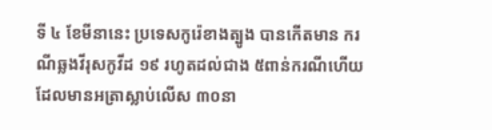ទី ៤ ខែមីនានេះ ប្រទេសកូរ៉េខាងត្បូង បានកើតមាន ករណីឆ្លងវីរុសកូវីដ ១៩ រហូតដល់ជាង ៥ពាន់ករណីហើយ ដែលមានអត្រាស្លាប់លើស ៣០នា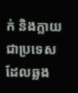ក់ និងក្លាយជាប្រទេសដែលឆ្លង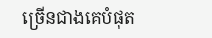ច្រើនជាងគេបំផុត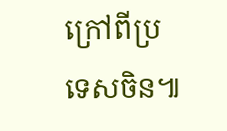ក្រៅពីប្រទេសចិន៕